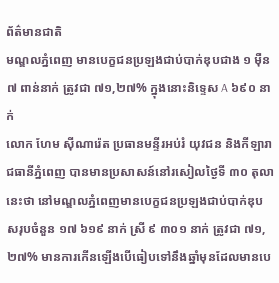ព័ត៌មានជាតិ
មណ្ឌលភ្នំពេញ មានបេក្ខជនប្រឡងជាប់បាក់ឌុបជាង ១ ម៉ឺន ៧ ពាន់នាក់ ត្រូវជា ៧១,២៧% ក្នុងនោះនិទ្ទេស A ៦៩០ នាក់
លោក ហែម ស៊ីណារ៉េត ប្រធានមន្ទីរអប់រំ យុវជន និងកីឡារាជធានីភ្នំពេញ បានមានប្រសាសន៍នៅរសៀលថ្ងៃទី ៣០ តុលា នេះថា នៅមណ្ឌលភ្នំពេញមានបេក្ខជនប្រឡងជាប់បាក់ឌុបសរុបចំនួន ១៧ ៦១៩ នាក់ ស្រី ៩ ៣០១ នាក់ ត្រូវជា ៧១,២៧% មានការកើនឡើងបើធៀបទៅនឹងឆ្នាំមុនដែលមានបេ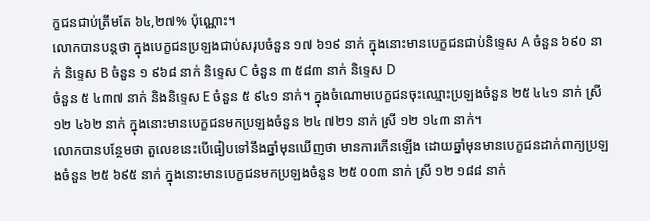ក្ខជនជាប់ត្រឹមតែ ៦៤,២៧% ប៉ុណ្ណោះ។
លោកបានបន្តថា ក្នុងបេក្ខជនប្រឡងជាប់សរុបចំនួន ១៧ ៦១៩ នាក់ ក្នុងនោះមានបេក្ខជនជាប់និទ្ទេស A ចំនួន ៦៩០ នាក់ និទ្ទេស B ចំនួន ១ ៩៦៨ នាក់ និទ្ទេស C ចំនួន ៣ ៥៨៣ នាក់ និទ្ទេស D
ចំនួន ៥ ៤៣៧ នាក់ និងនិទ្ទេស E ចំនួន ៥ ៩៤១ នាក់។ ក្នុងចំណោមបេក្ខជនចុះឈ្មោះប្រឡងចំនួន ២៥ ៤៤១ នាក់ ស្រី ១២ ៤៦២ នាក់ ក្នុងនោះមានបេក្ខជនមកប្រឡងចំនួន ២៤ ៧២១ នាក់ ស្រី ១២ ១៤៣ នាក់។
លោកបានបន្ថែមថា តួលេខនេះបើធៀបទៅនឹងឆ្នាំមុនឃើញថា មានការកើនឡើង ដោយឆ្នាំមុនមានបេក្ខជនដាក់ពាក្យប្រឡងចំនួន ២៥ ៦៩៥ នាក់ ក្នុងនោះមានបេក្ខជនមកប្រឡងចំនួន ២៥ ០០៣ នាក់ ស្រី ១២ ១៨៨ នាក់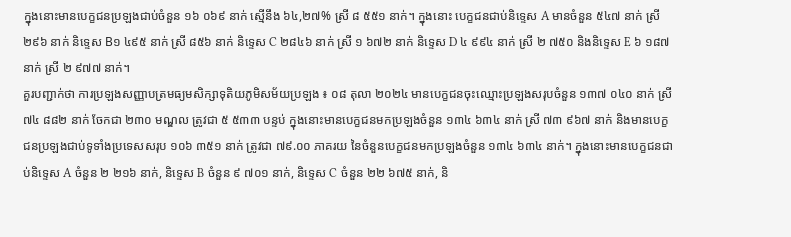ក្នុងនោះមានបេក្ខជនប្រឡងជាប់ចំនួន ១៦ ០៦៩ នាក់ ស្មើនឹង ៦៤,២៧% ស្រី ៨ ៥៥១ នាក់។ ក្នុងនោះ បេក្ខជនជាប់និទ្ទេស A មានចំនួន ៥៤៧ នាក់ ស្រី ២៩៦ នាក់ និទ្ទេស B១ ៤៩៥ នាក់ ស្រី ៨៥៦ នាក់ និទ្ទេស C ២៨៤៦ នាក់ ស្រី ១ ៦៧២ នាក់ និទ្ទេស D ៤ ៩៩៤ នាក់ ស្រី ២ ៧៥០ និងនិទ្ទេស E ៦ ១៨៧ នាក់ ស្រី ២ ៩៧៧ នាក់។
គួរបញ្ជាក់ថា ការប្រឡងសញ្ញាបត្រមធ្យមសិក្សាទុតិយភូមិសម័យប្រឡង ៖ ០៨ តុលា ២០២៤ មានបេក្ខជនចុះឈ្មោះប្រឡងសរុបចំនួន ១៣៧ ០៤០ នាក់ ស្រី ៧៤ ៨៨២ នាក់ ចែកជា ២៣០ មណ្ឌល ត្រូវជា ៥ ៥៣៣ បន្ទប់ ក្នុងនោះមានបេក្ខជនមកប្រឡងចំនួន ១៣៤ ៦៣៤ នាក់ ស្រី ៧៣ ៩៦៧ នាក់ និងមានបេក្ខជនប្រឡងជាប់ទូទាំងប្រទេសសរុប ១០៦ ៣៥១ នាក់ ត្រូវជា ៧៩.០០ ភាគរយ នៃចំនួនបេក្ខជនមកប្រឡងចំនួន ១៣៤ ៦៣៤ នាក់។ ក្នុងនោះមានបេក្ខជនជាប់និទ្ទេស A ចំនួន ២ ២១៦ នាក់, និទ្ទេស B ចំនួន ៩ ៧០១ នាក់, និទ្ទេស C ចំនួន ២២ ៦៧៥ នាក់, និ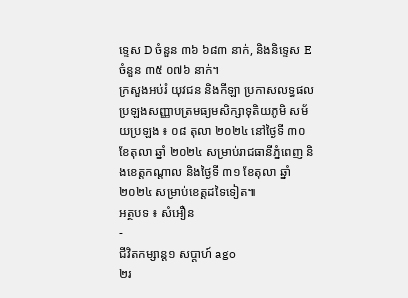ទ្ទេស D ចំនួន ៣៦ ៦៨៣ នាក់, និងនិទ្ទេស E ចំនួន ៣៥ ០៧៦ នាក់។
ក្រសួងអប់រំ យុវជន និងកីឡា ប្រកាសលទ្ធផលប្រឡងសញ្ញាបត្រមធ្យមសិក្សាទុតិយភូមិ សម័យប្រឡង ៖ ០៨ តុលា ២០២៤ នៅថ្ងៃទី ៣០ ខែតុលា ឆ្នាំ ២០២៤ សម្រាប់រាជធានីភ្នំពេញ និងខេត្តកណ្តាល និងថ្ងៃទី ៣១ ខែតុលា ឆ្នាំ ២០២៤ សម្រាប់ខេត្តដទៃទៀត៕
អត្ថបទ ៖ សំអឿន
-
ជីវិតកម្សាន្ដ១ សប្តាហ៍ ago
២រ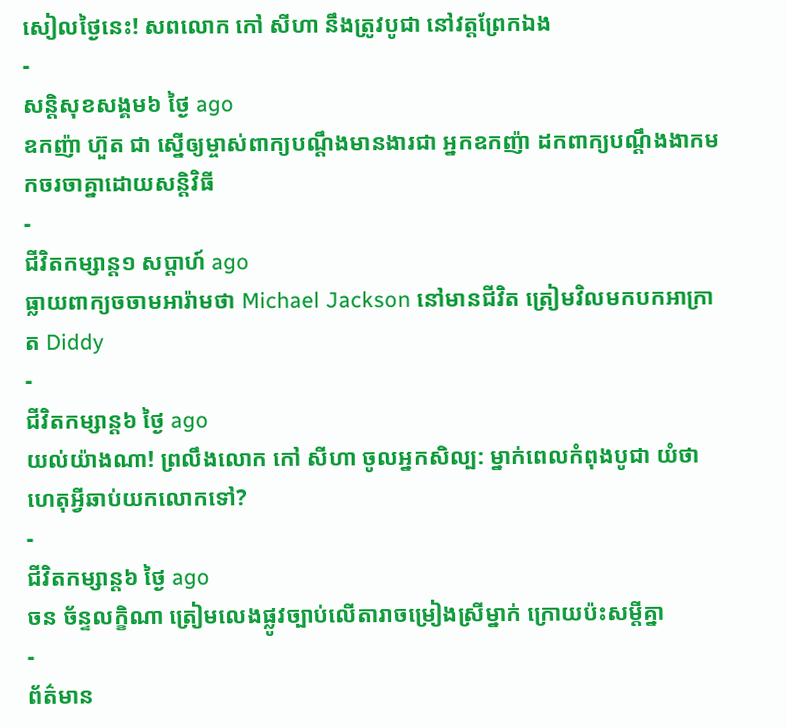សៀលថ្ងៃនេះ! សពលោក កៅ សីហា នឹងត្រូវបូជា នៅវត្តព្រែកឯង
-
សន្តិសុខសង្គម៦ ថ្ងៃ ago
ឧកញ៉ា ហ៊ួត ជា ស្នើឲ្យម្ចាស់ពាក្យបណ្ដឹងមានងារជា អ្នកឧកញ៉ា ដកពាក្យបណ្ដឹងងាកមកចរចាគ្នាដោយសន្តិវិធី
-
ជីវិតកម្សាន្ដ១ សប្តាហ៍ ago
ធ្លាយពាក្យចចាមអារ៉ាមថា Michael Jackson នៅមានជីវិត ត្រៀមវិលមកបកអាក្រាត Diddy
-
ជីវិតកម្សាន្ដ៦ ថ្ងៃ ago
យល់យ៉ាងណា! ព្រលឹងលោក កៅ សីហា ចូលអ្នកសិល្ប: ម្នាក់ពេលកំពុងបូជា យំថា ហេតុអ្វីឆាប់យកលោកទៅ?
-
ជីវិតកម្សាន្ដ៦ ថ្ងៃ ago
ចន ច័ន្ទលក្ខិណា ត្រៀមលេងផ្លូវច្បាប់លើតារាចម្រៀងស្រីម្នាក់ ក្រោយប៉ះសម្តីគ្នា
-
ព័ត៌មាន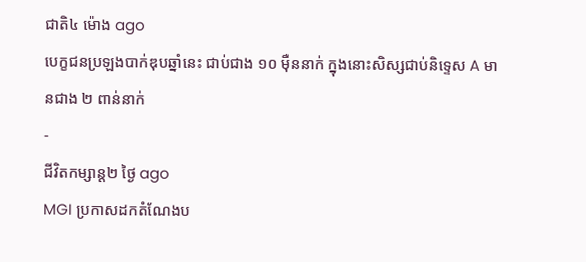ជាតិ៤ ម៉ោង ago
បេក្ខជនប្រឡងបាក់ឌុបឆ្នាំនេះ ជាប់ជាង ១០ ម៉ឺននាក់ ក្នុងនោះសិស្សជាប់និទ្ទេស A មានជាង ២ ពាន់នាក់
-
ជីវិតកម្សាន្ដ២ ថ្ងៃ ago
MGI ប្រកាសដកតំណែងប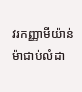វរកញ្ញាមីយ៉ាន់ម៉ាជាប់លំដា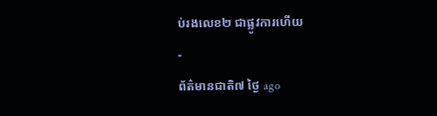ប់រងលេខ២ ជាផ្លូវការហើយ
-
ព័ត៌មានជាតិ៧ ថ្ងៃ ago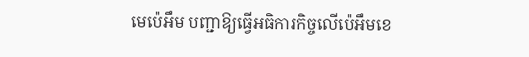មេប៉េអឹម បញ្ជាឱ្យធ្វើអធិការកិច្ចលើប៉េអឹមខេ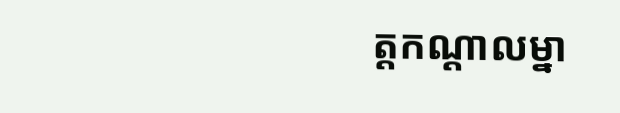ត្តកណ្ដាលម្នា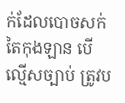ក់ដែលបោចសក់តៃកុងឡាន បើល្មើសច្បាប់ ត្រូវប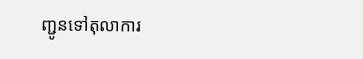ញ្ជូនទៅតុលាការ